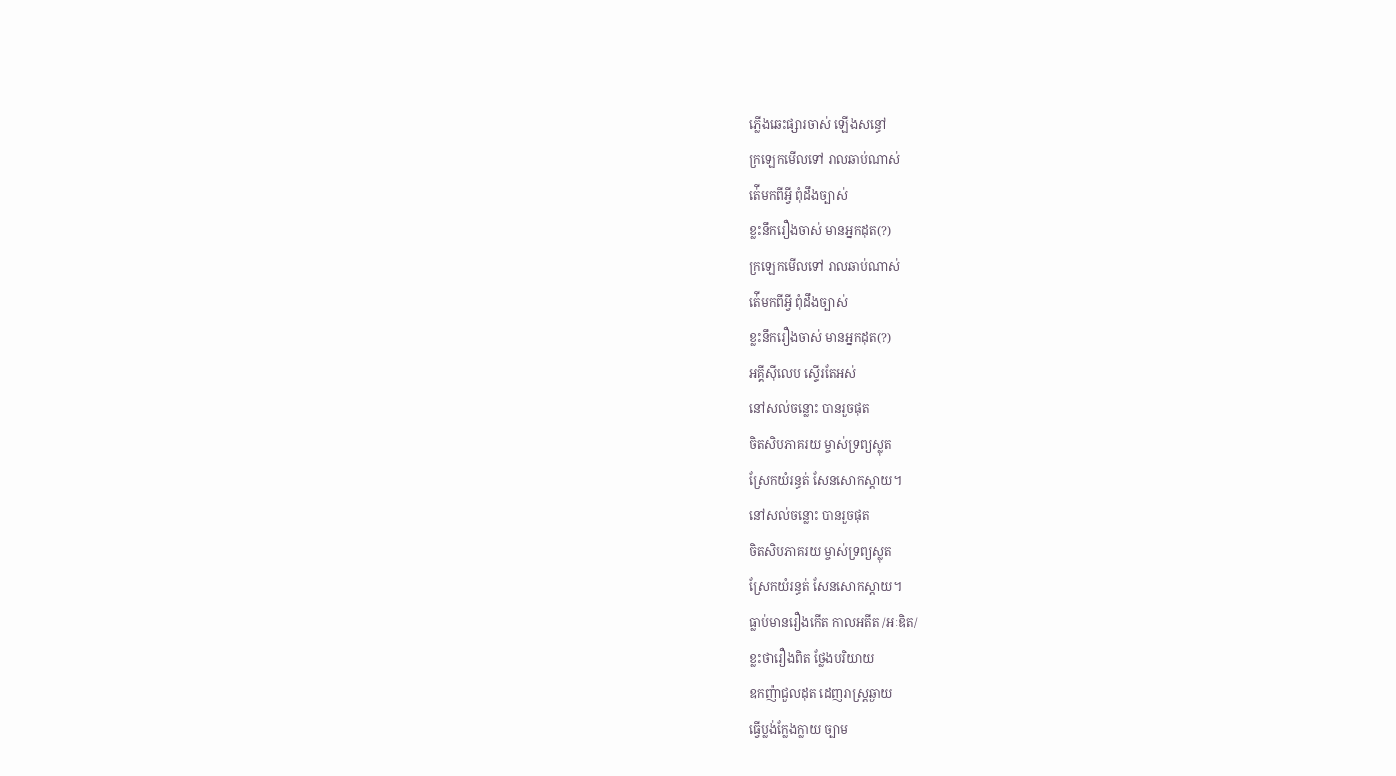ភ្លើងឆេះផ្សារចាស់ ឡើងសន្ធៅ
ក្រឡេកមើលទៅ រាលឆាប់ណាស់
ត់ើមកពីអ្វី ពុំដឹងច្បាស់
ខ្លះនឹករឿងចាស់ មានអ្នកដុត(?)
ក្រឡេកមើលទៅ រាលឆាប់ណាស់
ត់ើមកពីអ្វី ពុំដឹងច្បាស់
ខ្លះនឹករឿងចាស់ មានអ្នកដុត(?)
អគ្គីស៊ីលេប ស្ទើរតែអស់
នៅសល់ចន្លោះ បានរួចផុត
ចិតសិបភាគរយ ម្ចាស់ទ្រព្យស្លុត
ស្រែកយំរន្ធត់ សែនសោកស្ដាយ។
នៅសល់ចន្លោះ បានរួចផុត
ចិតសិបភាគរយ ម្ចាស់ទ្រព្យស្លុត
ស្រែកយំរន្ធត់ សែនសោកស្ដាយ។
ធ្លាប់មានរឿងកើត កាលអតីត /អៈឌិត/
ខ្លះថារឿងពិត ថ្លែងបរិយាយ
ឧកញ៉ាជួលដុត ដេញរាស្ត្រឆ្ងាយ
ធ្វើប្លង់ក្លែងក្លាយ ច្បាម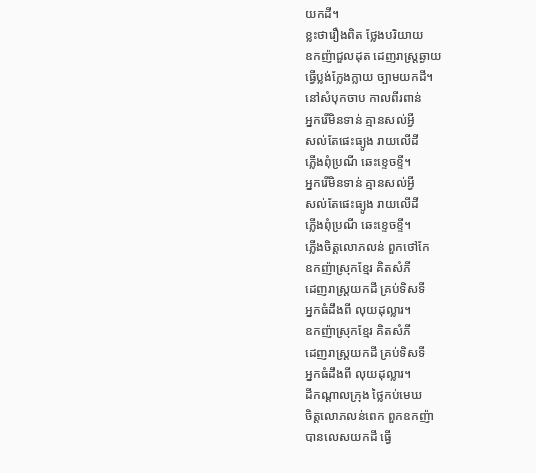យកដី។
ខ្លះថារឿងពិត ថ្លែងបរិយាយ
ឧកញ៉ាជួលដុត ដេញរាស្ត្រឆ្ងាយ
ធ្វើប្លង់ក្លែងក្លាយ ច្បាមយកដី។
នៅសំបុកចាប កាលពីរពាន់
អ្នករើមិនទាន់ គ្មានសល់អ្វី
សល់តែផេះធ្យូង រាយលើដី
ភ្លើងពុំប្រណី ឆេះខ្ទេចខ្ទី។
អ្នករើមិនទាន់ គ្មានសល់អ្វី
សល់តែផេះធ្យូង រាយលើដី
ភ្លើងពុំប្រណី ឆេះខ្ទេចខ្ទី។
ភ្លើងចិត្តលោភលន់ ពួកថៅកែ
ឧកញ៉ាស្រុកខ្មែរ គិតសំភី
ដេញរាស្ត្រយកដី គ្រប់ទិសទី
អ្នកធំដឹងពី លុយដុល្លារ។
ឧកញ៉ាស្រុកខ្មែរ គិតសំភី
ដេញរាស្ត្រយកដី គ្រប់ទិសទី
អ្នកធំដឹងពី លុយដុល្លារ។
ដីកណ្ដាលក្រុង ថ្លៃកប់មេឃ
ចិត្តលោភលន់ពេក ពួកឧកញ៉ា
បានលេសយកដី ធ្វើ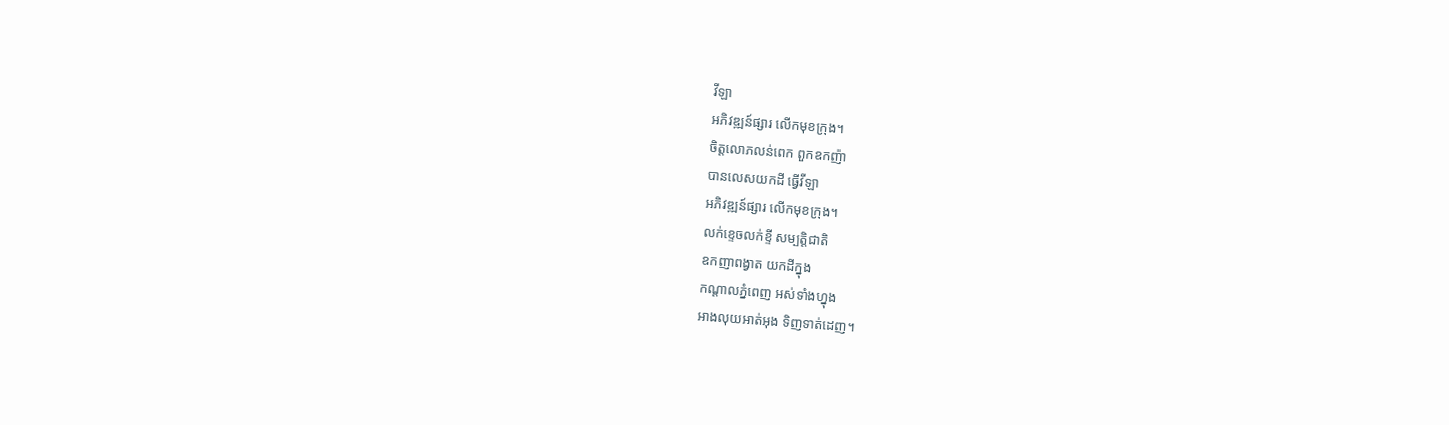វីឡា
អភិវឌ្ឍន៍ផ្សារ លើកមុខក្រុង។
ចិត្តលោភលន់ពេក ពួកឧកញ៉ា
បានលេសយកដី ធ្វើវីឡា
អភិវឌ្ឍន៍ផ្សារ លើកមុខក្រុង។
លក់ខ្ទេចលក់ខ្ទី សម្បត្តិជាតិ
ឧកញាពង្វាត យកដីក្នុង
កណ្ដាលភ្នំពេញ អស់ទាំងហ្នុង
អាងលុយអាត់អុង ទិញទាត់ដេញ។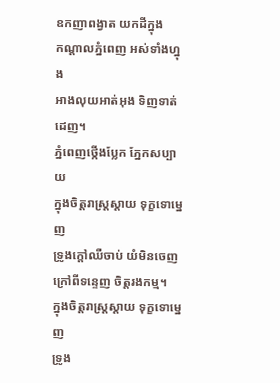ឧកញាពង្វាត យកដីក្នុង
កណ្ដាលភ្នំពេញ អស់ទាំងហ្នុង
អាងលុយអាត់អុង ទិញទាត់ដេញ។
ភ្នំពេញថ្កើងប្លែក ភ្នែកសប្បាយ
ក្នុងចិត្តរាស្ត្រស្ដាយ ទុក្ខទោម្នេញ
ទ្រូងក្ដៅឈឺចាប់ យំមិនចេញ
ក្រៅពីទន្ទេញ ចិត្តរងកម្ម។
ក្នុងចិត្តរាស្ត្រស្ដាយ ទុក្ខទោម្នេញ
ទ្រូង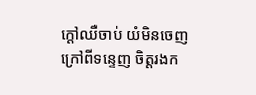ក្ដៅឈឺចាប់ យំមិនចេញ
ក្រៅពីទន្ទេញ ចិត្តរងក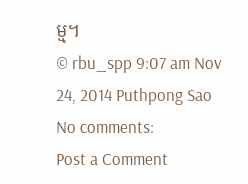ម្ម។
© rbu_spp 9:07 am Nov 24, 2014 Puthpong Sao
No comments:
Post a Comment